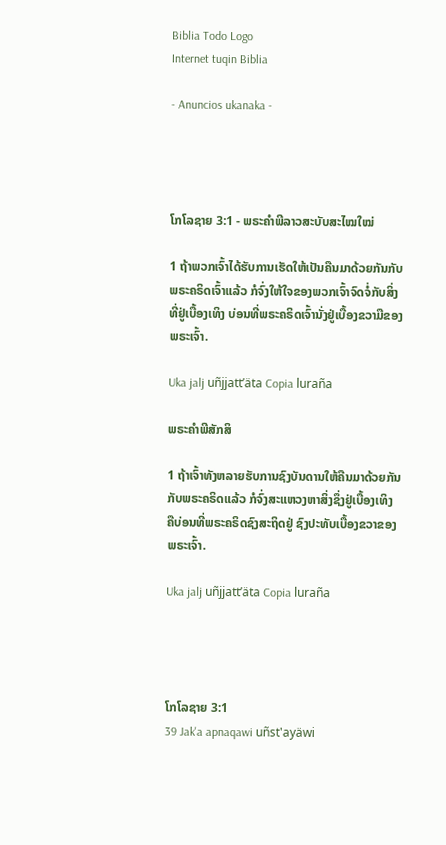Biblia Todo Logo
Internet tuqin Biblia

- Anuncios ukanaka -




ໂກໂລຊາຍ 3:1 - ພຣະຄຳພີລາວສະບັບສະໄໝໃໝ່

1 ຖ້າພວກເຈົ້າໄດ້ຮັບການເຮັດໃຫ້ເປັນຄືນມາດ້ວຍກັນກັບພຣະຄຣິດເຈົ້າແລ້ວ ກໍຈົ່ງໃຫ້ໃຈຂອງພວກເຈົ້າຈົດຈໍ່ກັບສິ່ງທີ່ຢູ່ເບື້ອງເທິງ ບ່ອນທີ່ພຣະຄຣິດເຈົ້ານັ່ງຢູ່ເບື້ອງຂວາມືຂອງພຣະເຈົ້າ.

Uka jalj uñjjattʼäta Copia luraña

ພຣະຄຳພີສັກສິ

1 ຖ້າເຈົ້າທັງຫລາຍຮັບການຊົງບັນດານໃຫ້ຄືນມາດ້ວຍກັນກັບພຣະຄຣິດແລ້ວ ກໍຈົ່ງສະແຫວງຫາສິ່ງຊຶ່ງຢູ່ເບື້ອງເທິງ ຄືບ່ອນທີ່ພຣະຄຣິດຊົງສະຖິດຢູ່ ຊົງປະທັບເບື້ອງຂວາຂອງພຣະເຈົ້າ.

Uka jalj uñjjattʼäta Copia luraña




ໂກໂລຊາຍ 3:1
39 Jak'a apnaqawi uñst'ayäwi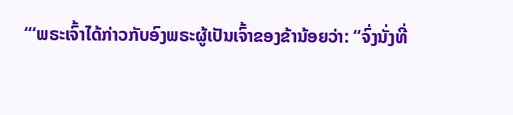“‘ພຣະເຈົ້າໄດ້ກ່າວກັບອົງພຣະຜູ້ເປັນເຈົ້າຂອງຂ້ານ້ອຍວ່າ: “ຈົ່ງນັ່ງທີ່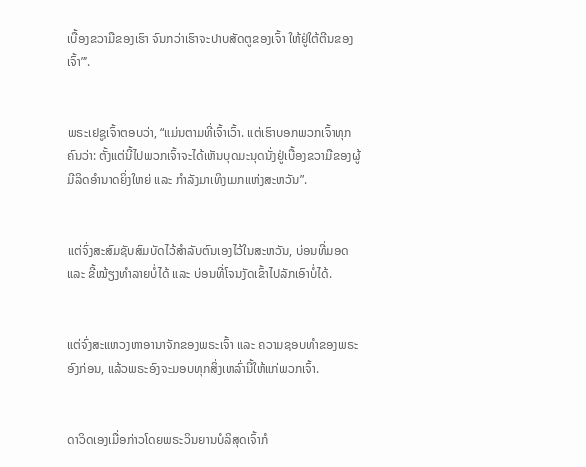ເບື້ອງຂວາມືຂອງເຮົາ ຈົນກວ່າເຮົາຈະປາບສັດຕູຂອງເຈົ້າ ໃຫ້ຢູ່ໃຕ້ຕີນຂອງເຈົ້າ”’.


ພຣະເຢຊູເຈົ້າຕອບວ່າ, “ແມ່ນຕາມທີ່ເຈົ້າເວົ້າ. ແຕ່ເຮົາບອກພວກເຈົ້າທຸກຄົນວ່າ: ຕັ້ງແຕ່ນີ້ໄປພວກເຈົ້າຈະໄດ້ເຫັນບຸດມະນຸດນັ່ງຢູ່ເບື້ອງຂວາມືຂອງຜູ້ມີລິດອຳນາດຍິ່ງໃຫຍ່ ແລະ ກຳລັງມາເທິງເມກແຫ່ງສະຫວັນ”.


ແຕ່ຈົ່ງສະສົມຊັບສົມບັດໄວ້ສຳລັບຕົນເອງໄວ້ໃນສະຫວັນ, ບ່ອນທີ່ມອດ ແລະ ຂີ້ໝ້ຽງທຳລາຍບໍ່ໄດ້ ແລະ ບ່ອນທີ່ໂຈນງັດເຂົ້າໄປລັກເອົາບໍ່ໄດ້.


ແຕ່ຈົ່ງສະແຫວງຫາອານາຈັກຂອງພຣະເຈົ້າ ແລະ ຄວາມຊອບທຳຂອງພຣະອົງກ່ອນ, ແລ້ວພຣະອົງຈະມອບທຸກສິ່ງເຫລົ່ານີ້ໃຫ້ແກ່ພວກເຈົ້າ.


ດາວິດເອງເມື່ອກ່າວໂດຍພຣະວິນຍານບໍລິສຸດເຈົ້າກໍ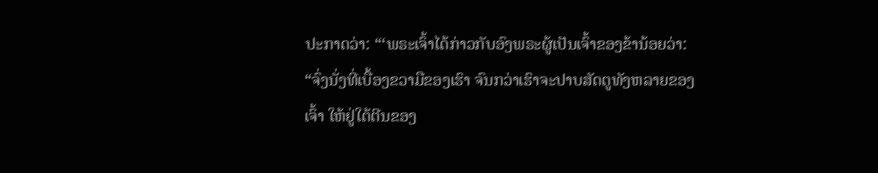ປະກາດວ່າ: “‘ພຣະເຈົ້າໄດ້ກ່າວກັບອົງພຣະຜູ້ເປັນເຈົ້າຂອງຂ້ານ້ອຍວ່າ: “ຈົ່ງນັ່ງທີ່ເບື້ອງຂວາມືຂອງເຮົາ ຈົນກວ່າເຮົາຈະປາບສັດຕູທັງຫລາຍຂອງເຈົ້າ ໃຫ້ຢູ່ໃຕ້ຕີນຂອງ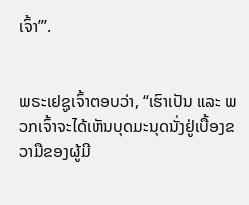ເຈົ້າ”’.


ພຣະເຢຊູເຈົ້າຕອບວ່າ, “ເຮົາເປັນ ແລະ ພວກເຈົ້າຈະໄດ້ເຫັນບຸດມະນຸດນັ່ງຢູ່ເບື້ອງຂວາມືຂອງຜູ້ມີ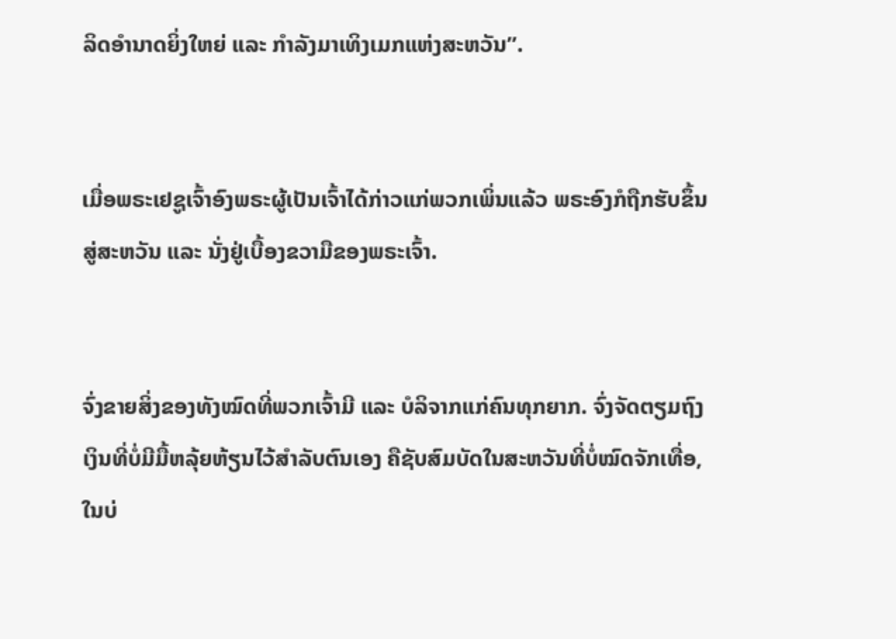ລິດອຳນາດຍິ່ງໃຫຍ່ ແລະ ກຳລັງມາເທິງເມກແຫ່ງສະຫວັນ”.


ເມື່ອພຣະເຢຊູເຈົ້າອົງພຣະຜູ້ເປັນເຈົ້າໄດ້ກ່າວແກ່ພວກເພິ່ນແລ້ວ ພຣະອົງກໍຖືກຮັບຂຶ້ນສູ່ສະຫວັນ ແລະ ນັ່ງຢູ່ເບື້ອງຂວາມືຂອງພຣະເຈົ້າ.


ຈົ່ງຂາຍສິ່ງຂອງທັງໝົດທີ່ພວກເຈົ້າມີ ແລະ ບໍລິຈາກແກ່ຄົນທຸກຍາກ. ຈົ່ງຈັດຕຽມຖົງເງິນທີ່ບໍ່ມີມື້ຫລຸ້ຍຫ້ຽນໄວ້ສຳລັບຕົນເອງ ຄືຊັບສົມບັດໃນສະຫວັນທີ່ບໍ່ໝົດຈັກເທື່ອ, ໃນບ່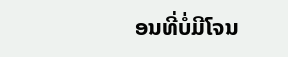ອນທີ່ບໍ່ມີໂຈນ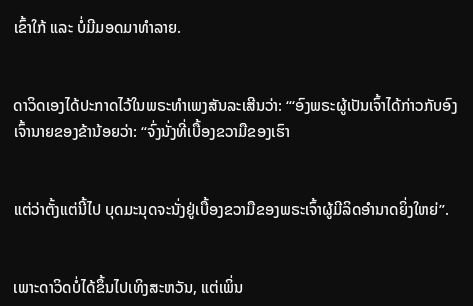ເຂົ້າໃກ້ ແລະ ບໍ່ມີມອດມາທຳລາຍ.


ດາວິດເອງໄດ້ປະກາດໄວ້ໃນພຣະທຳເພງສັນລະເສີນວ່າ: “‘ອົງພຣະຜູ້ເປັນເຈົ້າໄດ້ກ່າວກັບອົງເຈົ້ານາຍຂອງຂ້ານ້ອຍວ່າ: “ຈົ່ງນັ່ງທີ່ເບື້ອງຂວາມືຂອງເຮົາ


ແຕ່ວ່າຕັ້ງແຕ່ນີ້ໄປ ບຸດມະນຸດຈະນັ່ງຢູ່ເບື້ອງຂວາມືຂອງພຣະເຈົ້າຜູ້ມີລິດອຳນາດຍິ່ງໃຫຍ່”.


ເພາະດາວິດບໍ່ໄດ້ຂຶ້ນໄປເທິງສະຫວັນ, ແຕ່ເພິ່ນ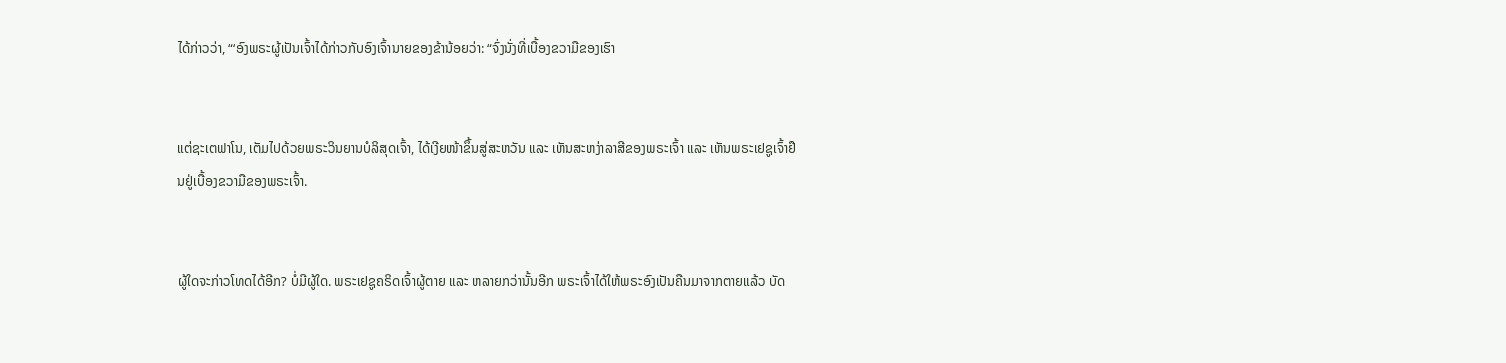ໄດ້ກ່າວວ່າ, “‘ອົງພຣະຜູ້ເປັນເຈົ້າໄດ້ກ່າວກັບອົງເຈົ້ານາຍຂອງຂ້ານ້ອຍວ່າ: “ຈົ່ງນັ່ງທີ່ເບື້ອງຂວາມືຂອງເຮົາ


ແຕ່ຊະເຕຟາໂນ, ເຕັມໄປດ້ວຍພຣະວິນຍານບໍລິສຸດເຈົ້າ, ໄດ້ເງີຍໜ້າຂຶ້ນສູ່ສະຫວັນ ແລະ ເຫັນສະຫງ່າລາສີຂອງພຣະເຈົ້າ ແລະ ເຫັນພຣະເຢຊູເຈົ້າຢືນຢູ່ເບື້ອງຂວາມືຂອງພຣະເຈົ້າ.


ຜູ້ໃດຈະກ່າວໂທດໄດ້ອີກ? ບໍ່ມີຜູ້ໃດ. ພຣະເຢຊູຄຣິດເຈົ້າຜູ້ຕາຍ ແລະ ຫລາຍກວ່ານັ້ນອີກ ພຣະເຈົ້າໄດ້ໃຫ້ພຣະອົງເປັນຄືນມາຈາກຕາຍແລ້ວ ບັດ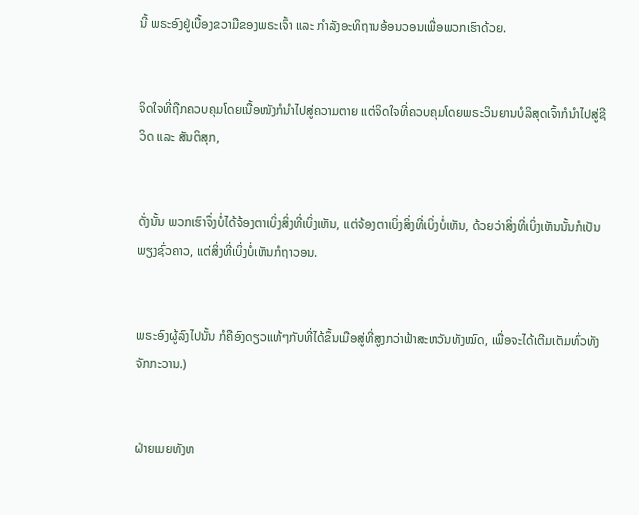ນີ້ ພຣະອົງຢູ່ເບື້ອງຂວາມືຂອງພຣະເຈົ້າ ແລະ ກຳລັງອະທິຖານອ້ອນວອນເພື່ອພວກເຮົາດ້ວຍ.


ຈິດໃຈທີ່ຖືກຄວບຄຸມໂດຍເນື້ອໜັງກໍນໍາໄປສູ່ຄວາມຕາຍ ແຕ່ຈິດໃຈທີ່ຄວບຄຸມໂດຍພຣະວິນຍານບໍລິສຸດເຈົ້າກໍນໍາໄປສູ່ຊີວິດ ແລະ ສັນຕິສຸກ,


ດັ່ງນັ້ນ ພວກເຮົາຈຶ່ງບໍ່ໄດ້ຈ້ອງຕາເບິ່ງສິ່ງທີ່ເບິ່ງເຫັນ, ແຕ່ຈ້ອງຕາເບິ່ງສິ່ງທີ່ເບິ່ງບໍ່ເຫັນ, ດ້ວຍວ່າສິ່ງທີ່ເບິ່ງເຫັນນັ້ນກໍເປັນພຽງຊົ່ວຄາວ, ແຕ່ສິ່ງທີ່ເບິ່ງບໍ່ເຫັນກໍຖາວອນ.


ພຣະອົງຜູ້ລົງໄປນັ້ນ ກໍຄືອົງດຽວແທ້ໆກັບທີ່ໄດ້ຂຶ້ນເມືອສູ່ທີ່ສູງກວ່າຟ້າສະຫວັນທັງໝົດ, ເພື່ອຈະໄດ້ເຕີມເຕັມທົ່ວທັງຈັກກະວານ.)


ຝ່າຍເມຍທັງຫ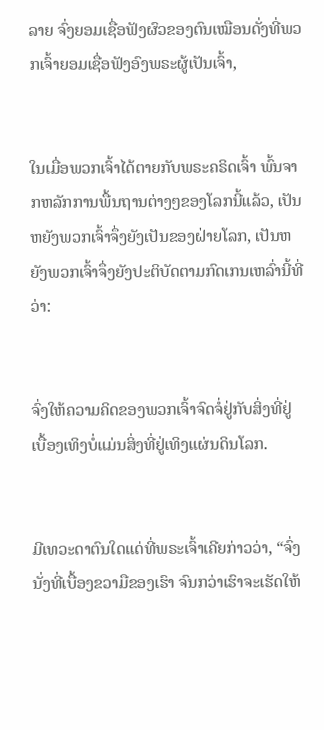ລາຍ ຈົ່ງຍອມເຊື່ອຟັງຜົວຂອງຕົນເໝືອນດັ່ງທີ່ພວກເຈົ້າຍອມເຊື່ອຟັງອົງພຣະຜູ້ເປັນເຈົ້າ,


ໃນເມື່ອພວກເຈົ້າໄດ້ຕາຍກັບພຣະຄຣິດເຈົ້າ ພົ້ນຈາກຫລັກການພື້ນຖານຕ່າງໆຂອງໂລກນີ້ແລ້ວ, ເປັນຫຍັງພວກເຈົ້າຈຶ່ງຍັງເປັນຂອງຝ່າຍໂລກ, ເປັນຫຍັງພວກເຈົ້າຈຶ່ງຍັງປະຕິບັດຕາມກົດເກນເຫລົ່ານີ້ທີ່ວ່າ:


ຈົ່ງໃຫ້ຄວາມຄິດຂອງພວກເຈົ້າຈົດຈໍ່ຢູ່ກັບສິ່ງທີ່ຢູ່ເບື້ອງເທິງບໍ່ແມ່ນສິ່ງທີ່ຢູ່ເທິງແຜ່ນດິນໂລກ.


ມີເທວະດາຕົນໃດແດ່ທີ່ພຣະເຈົ້າເຄີຍກ່າວວ່າ, “ຈົ່ງນັ່ງທີ່ເບື້ອງຂວາມືຂອງເຮົາ ຈົນກວ່າເຮົາຈະເຮັດໃຫ້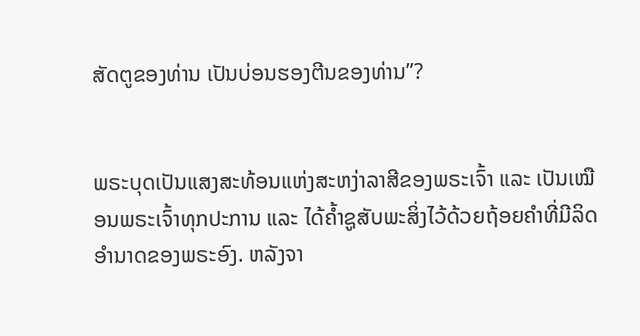ສັດຕູຂອງທ່ານ ເປັນບ່ອນຮອງຕີນຂອງທ່ານ”?


ພຣະບຸດເປັນແສງສະທ້ອນແຫ່ງສະຫງ່າລາສີຂອງພຣະເຈົ້າ ແລະ ເປັນເໝືອນພຣະເຈົ້າທຸກປະການ ແລະ ໄດ້ຄ້ຳຊູສັບພະສິ່ງໄວ້ດ້ວຍຖ້ອຍຄຳທີ່ມີລິດອຳນາດຂອງພຣະອົງ. ຫລັງຈາ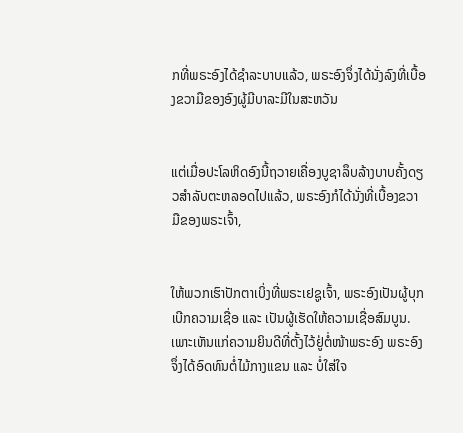ກທີ່ພຣະອົງໄດ້ຊຳລະບາບແລ້ວ, ພຣະອົງຈຶ່ງໄດ້ນັ່ງລົງທີ່ເບື້ອງຂວາມືຂອງອົງຜູ້ມີບາລະມີໃນສະຫວັນ


ແຕ່ເມື່ອປະໂລຫິດອົງນີ້ຖວາຍເຄື່ອງບູຊາລຶບລ້າງບາບຄັ້ງດຽວສຳລັບຕະຫລອດໄປແລ້ວ, ພຣະອົງກໍໄດ້ນັ່ງທີ່ເບື້ອງຂວາມືຂອງພຣະເຈົ້າ,


ໃຫ້ພວກເຮົາປັກຕາເບິ່ງທີ່ພຣະເຢຊູເຈົ້າ, ພຣະອົງເປັນຜູ້ບຸກເບີກຄວາມເຊື່ອ ແລະ ເປັນຜູ້ເຮັດໃຫ້ຄວາມເຊື່ອສົມບູນ. ເພາະເຫັນແກ່ຄວາມຍິນດີທີ່ຕັ້ງໄວ້ຢູ່ຕໍ່ໜ້າພຣະອົງ ພຣະອົງຈຶ່ງໄດ້ອົດທົນຕໍ່ໄມ້ກາງແຂນ ແລະ ບໍ່ໃສ່ໃຈ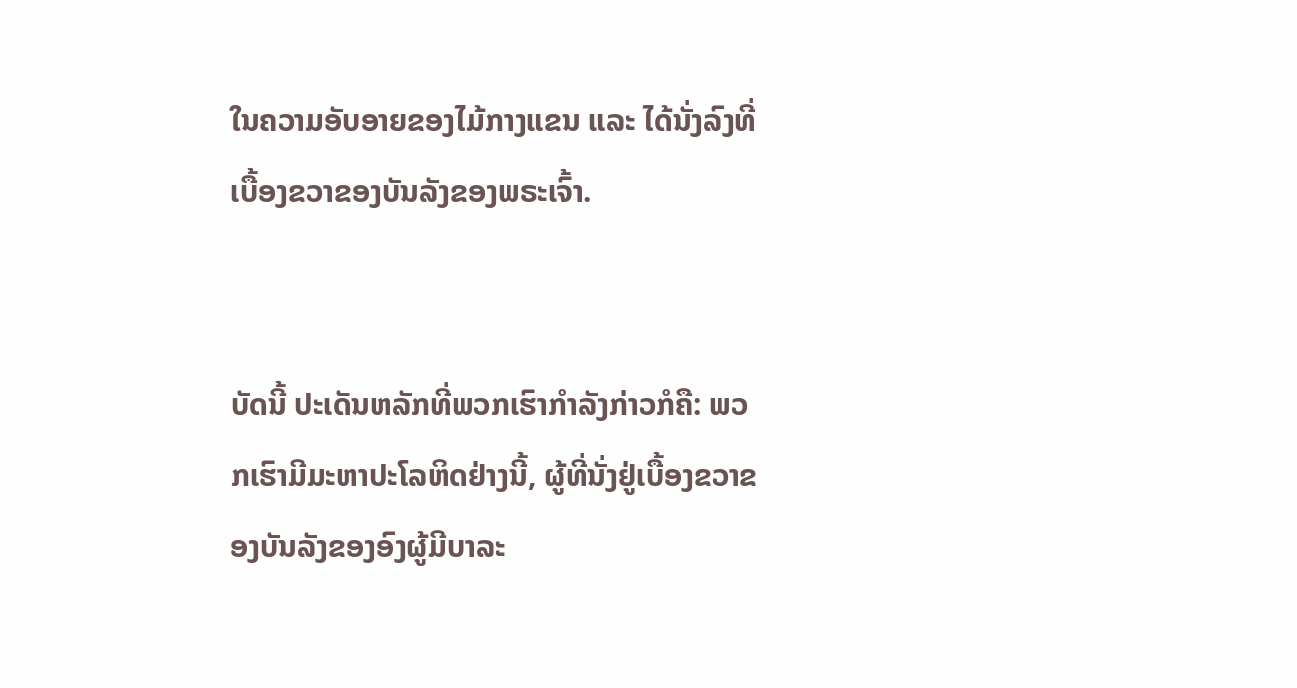ໃນຄວາມອັບອາຍຂອງໄມ້ກາງແຂນ ແລະ ໄດ້ນັ່ງລົງທີ່ເບື້ອງຂວາຂອງບັນລັງຂອງພຣະເຈົ້າ.


ບັດນີ້ ປະເດັນຫລັກທີ່ພວກເຮົາກຳລັງກ່າວກໍຄື: ພວກເຮົາມີມະຫາປະໂລຫິດຢ່າງນີ້, ຜູ້ທີ່ນັ່ງຢູ່ເບື້ອງຂວາຂອງບັນລັງຂອງອົງຜູ້ມີບາລະ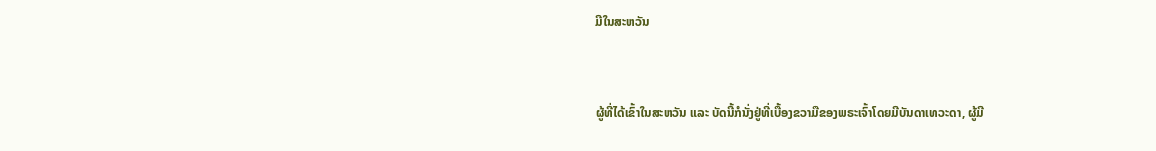ມີໃນສະຫວັນ


ຜູ້ທີ່ໄດ້ເຂົ້າໃນສະຫວັນ ແລະ ບັດນີ້ກໍນັ່ງຢູ່ທີ່ເບື້ອງຂວາມືຂອງພຣະເຈົ້າໂດຍມີບັນດາເທວະດາ, ຜູ້ມີ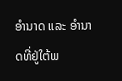ອຳນາດ ແລະ ອຳນາດທີ່ຢູ່ໃຕ້ພ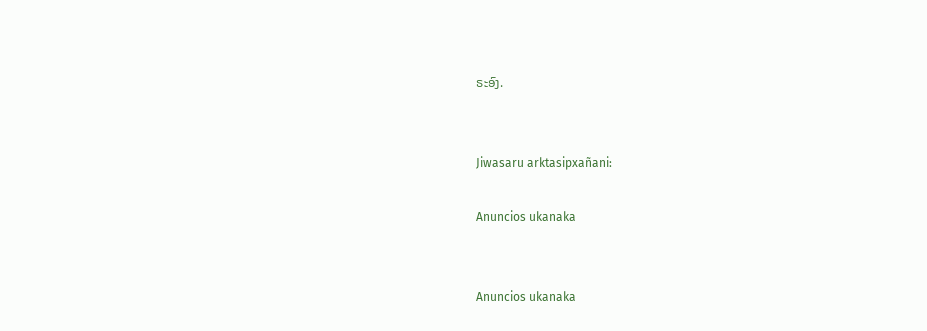ຣະອົງ.


Jiwasaru arktasipxañani:

Anuncios ukanaka


Anuncios ukanaka